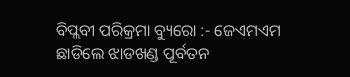ବିପ୍ଲବୀ ପରିକ୍ରମା ବ୍ୟୁରୋ :- ଜେଏମଏମ ଛାଡିଲେ ଝାଡଖଣ୍ଡ ପୂର୍ବତନ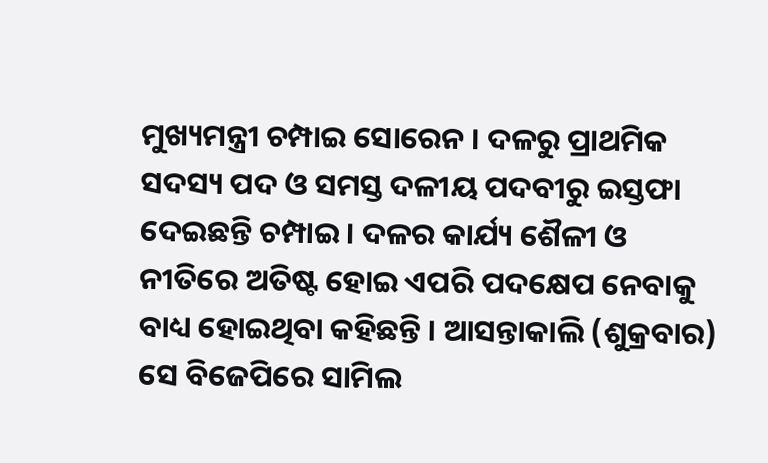ମୁଖ୍ୟମନ୍ତ୍ରୀ ଚମ୍ପାଇ ସୋରେନ । ଦଳରୁ ପ୍ରାଥମିକ ସଦସ୍ୟ ପଦ ଓ ସମସ୍ତ ଦଳୀୟ ପଦବୀରୁ ଇସ୍ତଫା ଦେଇଛନ୍ତି ଚମ୍ପାଇ । ଦଳର କାର୍ଯ୍ୟ ଶୈଳୀ ଓ ନୀତିରେ ଅତିଷ୍ଟ ହୋଇ ଏପରି ପଦକ୍ଷେପ ନେବାକୁ ବାଧ୍ୟ ହୋଇଥିବା କହିଛନ୍ତି । ଆସନ୍ତାକାଲି (ଶୁକ୍ରବାର) ସେ ବିଜେପିରେ ସାମିଲ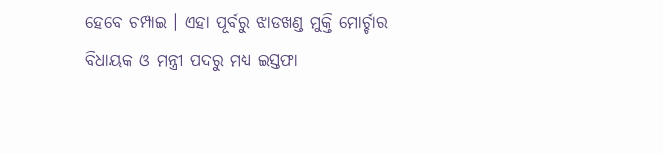ହେବେ ଚମ୍ପାଇ । ଏହା ପୂର୍ବରୁ ଝାଡଖଣ୍ଡ ମୁକ୍ତି ମୋର୍ଚ୍ଚାର ବିଧାୟକ ଓ ମନ୍ତ୍ରୀ ପଦରୁ ମଧ୍ୟ ଇସ୍ତଫା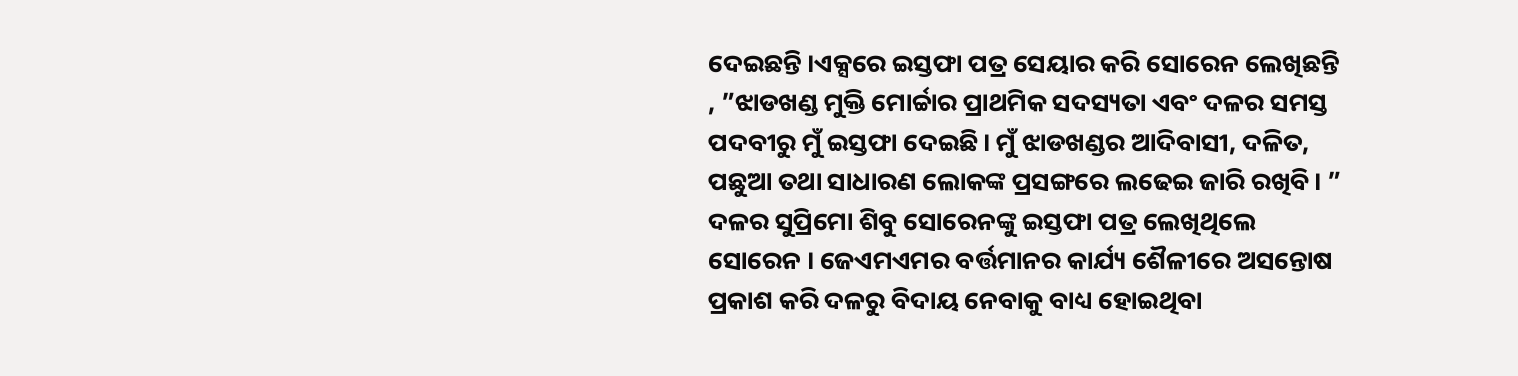ଦେଇଛନ୍ତି ।ଏକ୍ସରେ ଇସ୍ତଫା ପତ୍ର ସେୟାର କରି ସୋରେନ ଲେଖିଛନ୍ତି , ”ଝାଡଖଣ୍ଡ ମୁକ୍ତି ମୋର୍ଚ୍ଚାର ପ୍ରାଥମିକ ସଦସ୍ୟତା ଏବଂ ଦଳର ସମସ୍ତ ପଦବୀରୁ ମୁଁ ଇସ୍ତଫା ଦେଇଛି। ମୁଁ ଝାଡଖଣ୍ଡର ଆଦିବାସୀ, ଦଳିତ, ପଛୁଆ ତଥା ସାଧାରଣ ଲୋକଙ୍କ ପ୍ରସଙ୍ଗରେ ଲଢେଇ ଜାରି ରଖିବି। ” ଦଳର ସୁପ୍ରିମୋ ଶିବୁ ସୋରେନଙ୍କୁ ଇସ୍ତଫା ପତ୍ର ଲେଖିଥିଲେ ସୋରେନ । ଜେଏମଏମର ବର୍ତ୍ତମାନର କାର୍ଯ୍ୟ ଶୈଳୀରେ ଅସନ୍ତୋଷ ପ୍ରକାଶ କରି ଦଳରୁ ବିଦାୟ ନେବାକୁ ବାଧ୍ୟ ହୋଇଥିବା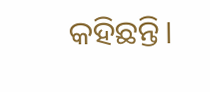କହିଛନ୍ତି।